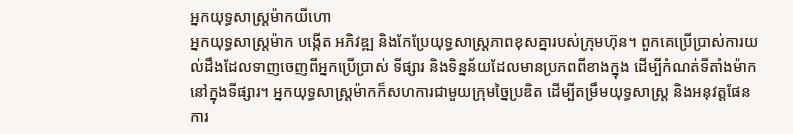អ្នកយុទ្ធសាស្រ្តម៉ាកយីហោ
អ្នកយុទ្ធសាស្រ្តម៉ាក បង្កើត អភិវឌ្ឍ និងកែប្រែយុទ្ធសាស្រ្តភាពខុសគ្នារបស់ក្រុមហ៊ុន។ ពួកគេប្រើប្រាស់ការយល់ដឹងដែលទាញចេញពីអ្នកប្រើប្រាស់ ទីផ្សារ និងទិន្នន័យដែលមានប្រភពពីខាងក្នុង ដើម្បីកំណត់ទីតាំងម៉ាកនៅក្នុងទីផ្សារ។ អ្នកយុទ្ធសាស្រ្តម៉ាកក៏សហការជាមួយក្រុមច្នៃប្រឌិត ដើម្បីតម្រឹមយុទ្ធសាស្ត្រ និងអនុវត្តផែនការ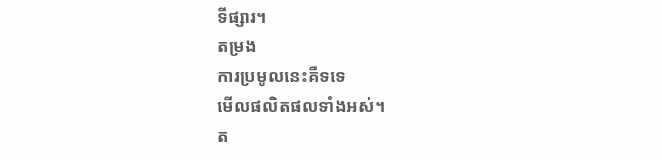ទីផ្សារ។
តម្រង
ការប្រមូលនេះគឺទទេ
មើលផលិតផលទាំងអស់។
ត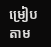ម្រៀបតាម